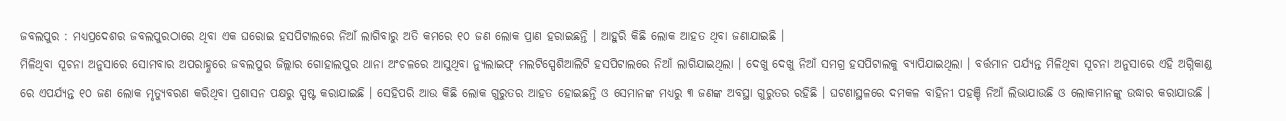ଜବଲପୁର : ମଧ୍ୟପ୍ରଦେଶର ଜବଲପୁରଠାରେ ଥିବା ଏକ ଘରୋଇ ହସପିଟାଲରେ ନିଆଁ ଲାଗିବାରୁ ଅତି କମରେ ୧୦ ଜଣ ଲୋକ ପ୍ରାଣ ହରାଇଛନ୍ତି । ଆହୁରି କିଛି ଲୋକ ଆହତ ଥିବା ଜଣାଯାଇଛି ।
ମିଳିଥିବା ସୂଚନା ଅନୁସାରେ ସୋମବାର ଅପରାହ୍ଣରେ ଜବଲପୁର ଜିଲ୍ଲାର ଗୋହାଲପୁର ଥାନା ଅଂଚଳରେ ଆସୁଥିବା ନ୍ୟୁଲାଇଫ୍ ମଲଟିସ୍ପେଶିଆଲିଟି ହସପିଟାଲରେ ନିଆଁ ଲାଗିଯାଇଥିଲା । ଦେଖୁ ଦେଖୁ ନିଆଁ ସମଗ୍ର ହସପିଟାଲକୁ ବ୍ୟାପିଯାଇଥିଲା । ବର୍ତ୍ତମାନ ପର୍ଯ୍ୟନ୍ତ ମିଳିଥିବା ସୂଚନା ଅନୁସାରେ ଏହି ଅଗ୍ନିକାଣ୍ଡ ରେ ଏପର୍ଯ୍ୟନ୍ତ ୧୦ ଜଣ ଲୋକ ମୃତ୍ୟୁବରଣ କରିଥିବା ପ୍ରଶାସନ ପକ୍ଷରୁ ସ୍ପଷ୍ଟ କରାଯାଇଛି । ସେହିପରି ଆଉ କିଛି ଲୋକ ଗୁରୁତର ଆହତ ହୋଇଛନ୍ତି ଓ ସେମାନଙ୍କ ମଧ୍ୟରୁ ୩ ଜଣଙ୍କ ଅବସ୍ଥା ଗୁରୁତର ରହିଛି । ଘଟଣାସ୍ଥଳରେ ଦମକଳ ବାହିନୀ ପହଞ୍ଚି ନିଆଁ ଲିଭାଯାଉଛି ଓ ଲୋକମାନଙ୍କୁ ଉଦ୍ଧାର କରାଯାଉଛି ।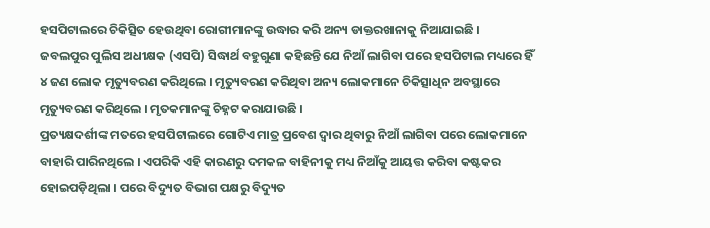ହସପିଟାଲରେ ଚିକିତ୍ସିତ ହେଉଥିବା ରୋଗୀମାନଙ୍କୁ ଉଦ୍ଧାର କରି ଅନ୍ୟ ଡାକ୍ତରଖାନାକୁ ନିଆଯାଇଛି ।
ଜବଲପୁର ପୁଲିସ ଅଧୀକ୍ଷକ (ଏସପି) ସିଦ୍ଧାର୍ଥ ବହୁଗୁଣା କହିଛନ୍ତି ଯେ ନିଆଁ ଲାଗିବା ପରେ ହସପିଟାଲ ମଧ୍ୟରେ ହିଁ ୪ ଜଣ ଲୋକ ମୃତ୍ୟୁବରଣ କରିଥିଲେ । ମୃତ୍ୟୁବରଣ କରିଥିବା ଅନ୍ୟ ଲୋକମାନେ ଚିକିତ୍ସାଧିନ ଅବସ୍ଥାରେ ମୃତ୍ୟୁବରଣ କରିଥିଲେ । ମୃତକମାନଙ୍କୁ ଚିହ୍ନଟ କରାଯାଉଛି ।
ପ୍ରତ୍ୟକ୍ଷଦର୍ଶୀଙ୍କ ମତରେ ହସପିଟାଲରେ ଗୋଟିଏ ମାତ୍ର ପ୍ରବେଶ ଦ୍ବାର ଥିବାରୁ ନିଆଁ ଲାଗିବା ପରେ ଲୋକମାନେ ବାହାରି ପାରିନଥିଲେ । ଏପରିକି ଏହି କାରଣରୁ ଦମକଳ ବାହିନୀକୁ ମଧ୍ୟ ନିଆଁକୁ ଆୟତ୍ତ କରିବା କଷ୍ଟକର ହୋଇପଡ଼ିଥିଲା । ପରେ ବିଦ୍ୟୁତ ବିଭାଗ ପକ୍ଷରୁ ବିଦ୍ୟୁତ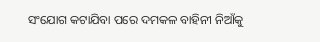ସଂଯୋଗ କଟାଯିବା ପରେ ଦମକଳ ବାହିନୀ ନିଆଁକୁ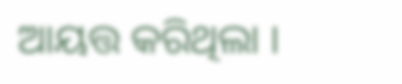ଆୟତ୍ତ କରିଥିଲା ।